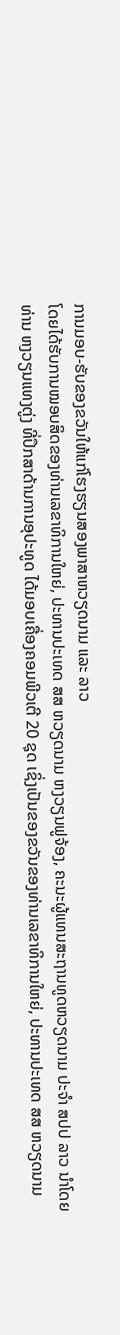ການມອບ-ຮັບຂອງຂວັນໃຫ້ແກ່ໂຮງຮຽນສອງພາສາຫວຽດນາມ ແລະ ລາວ
ໂດຍໄດ້ຮັບການໝອບສິດຂອງທ່ານເລຂາທິການໃຫຍ່, ປະທານປະເທດ ສສ ຫວຽດນາມ ຫງວຽນຟູຈ້ອງ, ຄະນະຜູ້ແທນສະຖານທູດຫວຽດນາມ ປະຈໍາ ສປປ ລາວ ນໍາໂດຍທ່ານ ຫງວຽນແທງຕູ່ງ ທີ່ປຶກສາດ້ານການອຸປະທູດ ໄດ້ມອບເຄື່ອງຄອມພີວເຕີ 20 ຊຸດ ເຊິ່ງເປັນຂອງຂວັນຂອງທ່ານເລຂາທິການໃຫຍ່, ປະທານປະເທດ ສສ ຫວຽດນາມ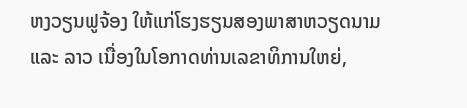ຫງວຽນຟູຈ້ອງ ໃຫ້ແກ່ໂຮງຮຽນສອງພາສາຫວຽດນາມ ແລະ ລາວ ເນື່ອງໃນໂອກາດທ່ານເລຂາທິການໃຫຍ່,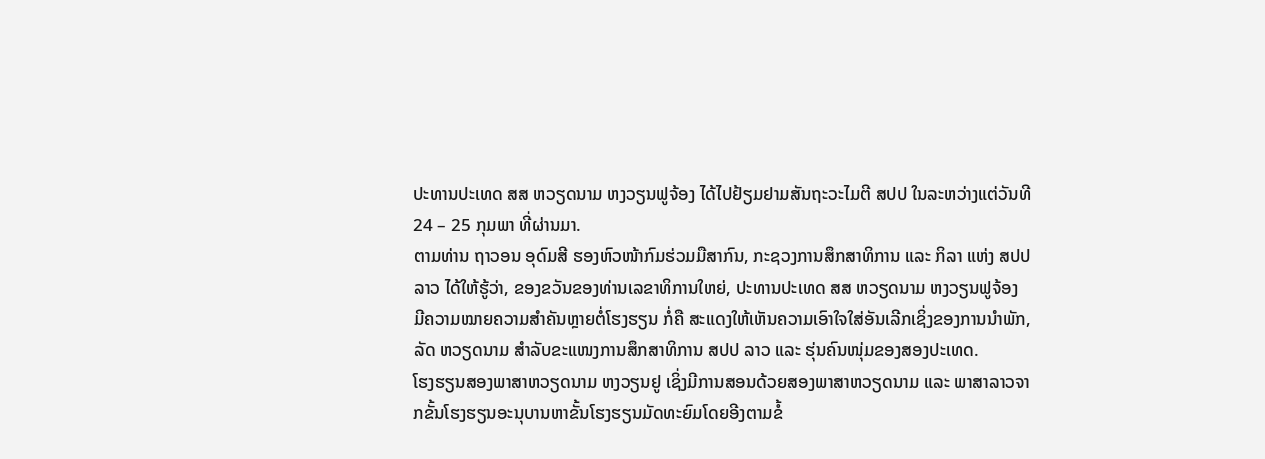ປະທານປະເທດ ສສ ຫວຽດນາມ ຫງວຽນຟູຈ້ອງ ໄດ້ໄປຢ້ຽມຢາມສັນຖະວະໄມຕີ ສປປ ໃນລະຫວ່າງແຕ່ວັນທີ 24 – 25 ກຸມພາ ທີ່ຜ່ານມາ.
ຕາມທ່ານ ຖາວອນ ອຸດົມສີ ຮອງຫົວໜ້າກົມຮ່ວມມືສາກົນ, ກະຊວງການສຶກສາທິການ ແລະ ກິລາ ແຫ່ງ ສປປ ລາວ ໄດ້ໃຫ້ຮູ້ວ່າ, ຂອງຂວັນຂອງທ່ານເລຂາທິການໃຫຍ່, ປະທານປະເທດ ສສ ຫວຽດນາມ ຫງວຽນຟູຈ້ອງ ມີຄວາມໝາຍຄວາມສໍາຄັນຫຼາຍຕໍ່ໂຮງຮຽນ ກໍ່ຄື ສະແດງໃຫ້ເຫັນຄວາມເອົາໃຈໃສ່ອັນເລີກເຊິ່ງຂອງການນໍາພັກ, ລັດ ຫວຽດນາມ ສໍາລັບຂະແໜງການສຶກສາທິການ ສປປ ລາວ ແລະ ຮຸ່ນຄົນໜຸ່ມຂອງສອງປະເທດ.
ໂຮງຮຽນສອງພາສາຫວຽດນາມ ຫງວຽນຢູ ເຊິ່ງມີການສອນດ້ວຍສອງພາສາຫວຽດນາມ ແລະ ພາສາລາວຈາກຂັ້ນໂຮງຮຽນອະນຸບານຫາຂັ້ນໂຮງຮຽນມັດທະຍົມໂດຍອີງຕາມຂໍ້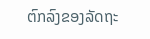ຕົກລົງຂອງລັດຖະ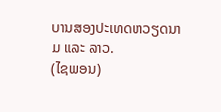ບານສອງປະເທດຫວຽດນາມ ແລະ ລາວ.
(ໄຊພອນ)